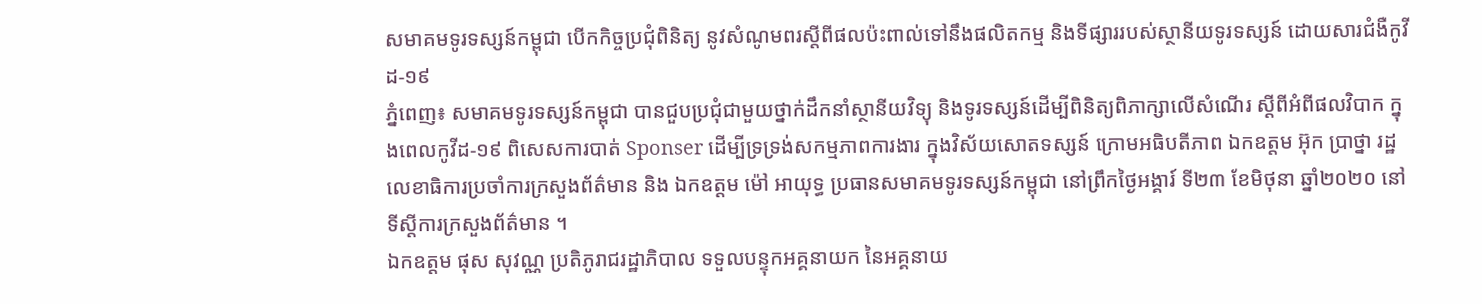សមាគមទូរទស្សន៍កម្ពុជា បើកកិច្ចប្រជុំពិនិត្យ នូវសំណូមពរស្តីពីផលប៉ះពាល់ទៅនឹងផលិតកម្ម និងទីផ្សាររបស់ស្ថានីយទូរទស្សន៍ ដោយសារជំងឺកូវីដ-១៩
ភ្នំពេញ៖ សមាគមទូរទស្សន៍កម្ពុជា បានជួបប្រជុំជាមួយថ្នាក់ដឹកនាំស្ថានីយវិទ្យុ និងទូរទស្សន៍ដើម្បីពិនិត្យពិភាក្សាលើសំណើរ ស្តីពីអំពីផលវិបាក ក្នុងពេលកូវីដ-១៩ ពិសេសការបាត់ Sponser ដើម្បីទ្រទ្រង់សកម្មភាពការងារ ក្នុងវិស័យសោតទស្សន៍ ក្រោមអធិបតីភាព ឯកឧត្តម អ៊ុក ប្រាថ្នា រដ្ឋលេខាធិការប្រចាំការក្រសួងព័ត៌មាន និង ឯកឧត្តម ម៉ៅ អាយុទ្ធ ប្រធានសមាគមទូរទស្សន៍កម្ពុជា នៅព្រឹកថ្ងៃអង្គារ៍ ទី២៣ ខែមិថុនា ឆ្នាំ២០២០ នៅទីស្តីការក្រសួងព័ត៌មាន ។
ឯកឧត្តម ផុស សុវណ្ណ ប្រតិភូរាជរដ្ឋាភិបាល ទទួលបន្ទុកអគ្គនាយក នៃអគ្គនាយ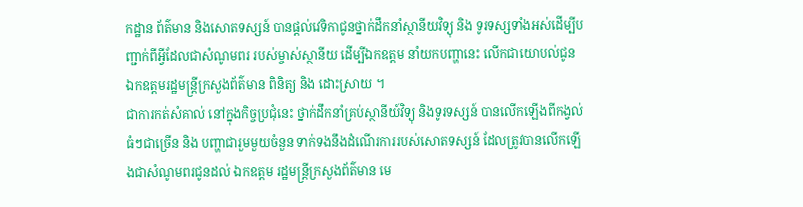កដ្ឋាន ព័ត៌មាន និងសោតទស្សន៍ បានផ្តល់វេទិកាជូនថ្នាក់ដឹកនាំស្ថានីយវិទ្យុ និង ទូរទស្សទាំងអស់ដើម្បីបញ្ជាក់ពីអ្វីដែលជាសំណូមពរ របស់ម្ចាស់ស្ថានីយ ដើម្បីឯកឧត្តម នាំយកបញ្ហានេះ លើកជាយោបល់ជូន ឯកឧត្តមរដ្ឋមន្ត្រីក្រសួងព័ត៌មាន ពិនិត្យ និង ដោះស្រាយ ។
ជាការកត់សំគាល់ នៅក្នុងកិច្ចប្រជុំនេះ ថ្នាក់ដឹកនាំគ្រប់ស្ថានីយ៍វិទ្យុ និងទូរទស្សន៍ បានលើកឡើងពីកង្វល់ធំៗជាច្រើន និង បញ្ហាជារួមមួយចំនួន ទាក់ទងនឹងដំណើរការរបស់សោតទស្សន៍ ដែលត្រូវបានលើកឡើងជាសំណូមពរជូនដល់ ឯកឧត្តម រដ្ឋមន្រ្តីក្រសួងព័ត៌មាន មេ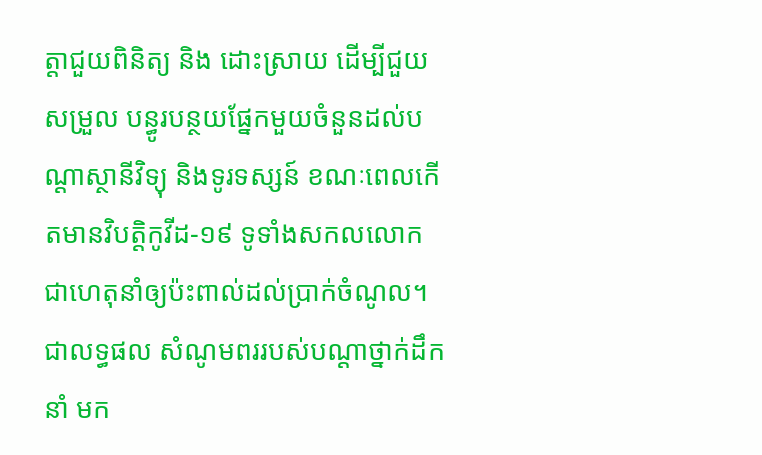ត្តាជួយពិនិត្យ និង ដោះស្រាយ ដើម្បីជួយសម្រួល បន្ធូរបន្ថយផ្នែកមួយចំនួនដល់បណ្តាស្ថានីវិទ្យុ និងទូរទស្សន៍ ខណៈពេលកើតមានវិបត្តិកូវីដ-១៩ ទូទាំងសកលលោក ជាហេតុនាំឲ្យប៉ះពាល់ដល់ប្រាក់ចំណូល។
ជាលទ្ធផល សំណូមពររបស់បណ្តាថ្នាក់ដឹកនាំ មក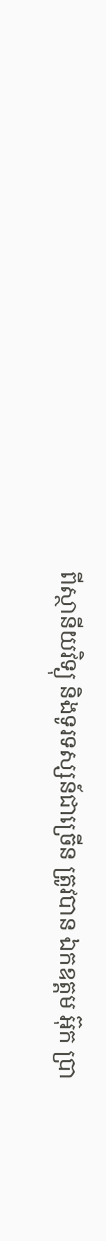ពីស្ថានីយវិទ្យុ និងទូរទស្សន៍ជាច្រើន ត្រូវបាន ឯកឧត្តម អ៊ុក ប្រា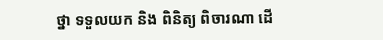ថ្នា ទទួលយក និង ពិនិត្យ ពិចារណា ដើ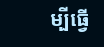ម្បីធ្វើ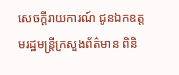សេចក្តីរាយការណ៍ ជូនឯកឧត្តមរដ្ឋមន្ត្រីក្រសួងព័ត៌មាន ពិនិ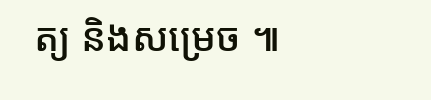ត្យ និងសម្រេច ៕